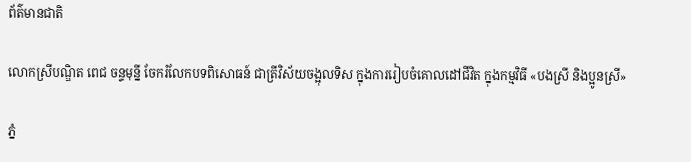ព័ត៌មានជាតិ

លោកស្រីបណ្ឌិត ពេជ ចន្ទមុន្នី ចែករំលែកបទពិសោធន៍ ជាត្រីវិស័យចង្អុលទិស ក្នុងការរៀបចំគោលដៅជីវិត ក្នុងកម្មវិធី «បងស្រី និងប្អូនស្រី»

ភ្នំ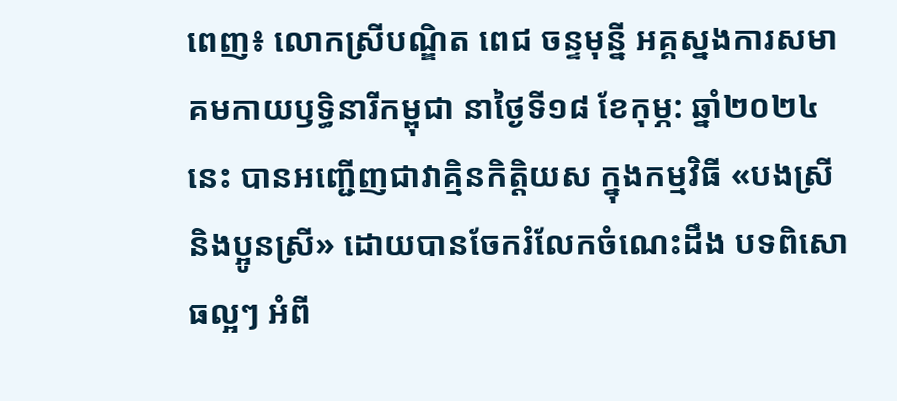ពេញ៖ លោកស្រីបណ្ឌិត ពេជ ចន្ទមុន្នី អគ្គស្នងការសមាគមកាយឫទ្ធិនារីកម្ពុជា នាថ្ងៃទី១៨ ខែកុម្ភ: ឆ្នាំ២០២៤នេះ បានអញ្ជើញជាវាគ្មិនកិត្តិយស ក្នុងកម្មវិធី «បងស្រី និងប្អូនស្រី» ដោយបានចែករំលែកចំណេះដឹង បទពិសោធល្អៗ អំពី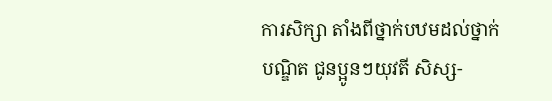ការសិក្សា តាំងពីថ្នាក់បឋមដល់ថ្នាក់បណ្ឌិត ជូនប្អូនៗយុវតី សិស្ស-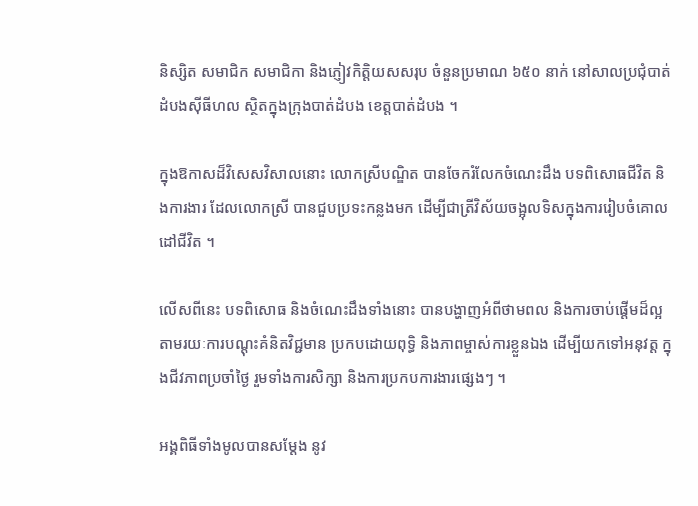និស្សិត សមាជិក សមាជិកា និងភ្ញៀវកិត្តិយសសរុប ចំនួនប្រមាណ ៦៥០ នាក់ នៅសាលប្រជុំបាត់ដំបងសុីធីហល ស្ថិតក្នុងក្រុងបាត់ដំបង ខេត្តបាត់ដំបង ។

ក្នុងឱកាសដ៏វិសេសវិសាលនោះ លោកស្រីបណ្ឌិត បានចែករំលែកចំណេះដឹង បទពិសោធជីវិត និងការងារ ដែលលោកស្រី បានជួបប្រទះកន្លងមក ដើម្បីជាត្រីវិស័យចង្អុលទិសក្នុងការរៀបចំគោលដៅជីវិត ។

លើសពីនេះ បទពិសោធ និងចំណេះដឹងទាំងនោះ បានបង្ហាញអំពីថាមពល និងការចាប់ផ្តើមដ៏ល្អ តាមរយៈការបណ្តុះគំនិតវិជ្ជមាន ប្រកបដោយពុទ្ធិ និងភាពម្ចាស់ការខ្លួនឯង ដើម្បីយកទៅអនុវត្ត ក្នុងជីវភាពប្រចាំថ្ងៃ រួមទាំងការសិក្សា និងការប្រកបការងារផ្សេងៗ ។

អង្គពិធីទាំងមូលបានសម្តែង នូវ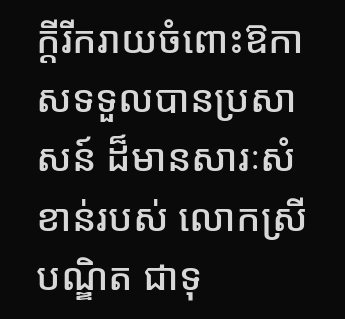ក្ដីរីករាយចំពោះឱកាសទទួលបានប្រសាសន៍ ដ៏មានសារៈសំខាន់របស់ លោកស្រី បណ្ឌិត ជាទុ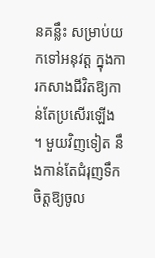នគន្លឹះ សម្រាប់យកទៅអនុវត្ត ក្នុងការកសាងជីវិតឱ្យកាន់តែប្រសើរឡើង ។ មួយវិញទៀត នឹងកាន់តែជំរុញទឹកចិត្តឱ្យចូល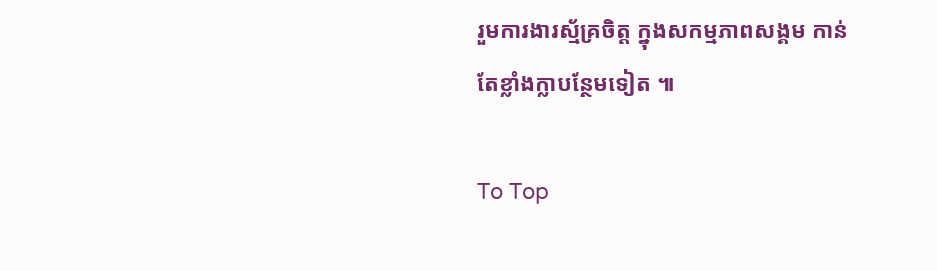រួមការងារស្ម័គ្រចិត្ត ក្នុងសកម្មភាពសង្គម កាន់តែខ្លាំងក្លាបន្ថែមទៀត ៕

To Top